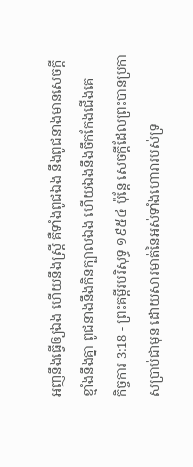អញនឹងធ្វើឲ្យឯង ហើយនឹងស្ត្រី គឺទាំងពូជឯង នឹងពូជនាងមានសេចក្ដីខ្មាំងនឹងគ្នា ពូជនាងនឹងកិនក្បាលឯង ហើយឯងនឹងចឹកកែងជើងគេ
កិច្ចការ 3:18 - ព្រះគម្ពីរបរិសុទ្ធ ១៩៥៤ ប៉ុន្តែ សេចក្ដីដែលព្រះបានប្រកាសប្រាប់ជាមុន ដោយសារមាត់នៃអស់ទាំងហោរារបស់ទ្រ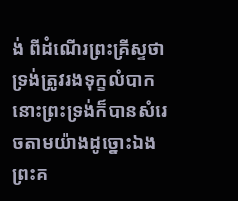ង់ ពីដំណើរព្រះគ្រីស្ទថា ទ្រង់ត្រូវរងទុក្ខលំបាក នោះព្រះទ្រង់ក៏បានសំរេចតាមយ៉ាងដូច្នោះឯង ព្រះគ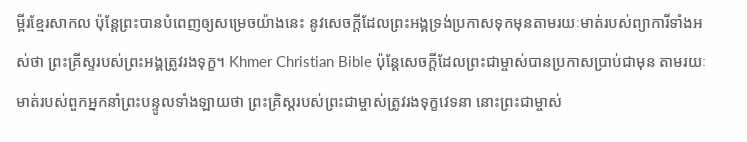ម្ពីរខ្មែរសាកល ប៉ុន្តែព្រះបានបំពេញឲ្យសម្រេចយ៉ាងនេះ នូវសេចក្ដីដែលព្រះអង្គទ្រង់ប្រកាសទុកមុនតាមរយៈមាត់របស់ព្យាការីទាំងអស់ថា ព្រះគ្រីស្ទរបស់ព្រះអង្គត្រូវរងទុក្ខ។ Khmer Christian Bible ប៉ុន្ដែសេចក្ដីដែលព្រះជាម្ចាស់បានប្រកាសប្រាប់ជាមុន តាមរយៈមាត់របស់ពួកអ្នកនាំព្រះបន្ទូលទាំងឡាយថា ព្រះគ្រិស្ដរបស់ព្រះជាម្ចាស់ត្រូវរងទុក្ខវេទនា នោះព្រះជាម្ចាស់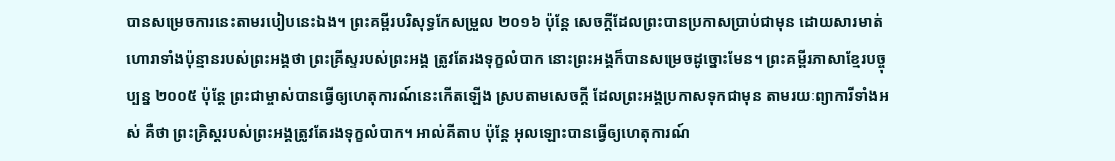បានសម្រេចការនេះតាមរបៀបនេះឯង។ ព្រះគម្ពីរបរិសុទ្ធកែសម្រួល ២០១៦ ប៉ុន្តែ សេចក្ដីដែលព្រះបានប្រកាសប្រាប់ជាមុន ដោយសារមាត់ហោរាទាំងប៉ុន្មានរបស់ព្រះអង្គថា ព្រះគ្រីស្ទរបស់ព្រះអង្គ ត្រូវតែរងទុក្ខលំបាក នោះព្រះអង្គក៏បានសម្រេចដូច្នោះមែន។ ព្រះគម្ពីរភាសាខ្មែរបច្ចុប្បន្ន ២០០៥ ប៉ុន្តែ ព្រះជាម្ចាស់បានធ្វើឲ្យហេតុការណ៍នេះកើតឡើង ស្របតាមសេចក្ដី ដែលព្រះអង្គប្រកាសទុកជាមុន តាមរយៈព្យាការីទាំងអស់ គឺថា ព្រះគ្រិស្តរបស់ព្រះអង្គត្រូវតែរងទុក្ខលំបាក។ អាល់គីតាប ប៉ុន្ដែ អុលឡោះបានធ្វើឲ្យហេតុការណ៍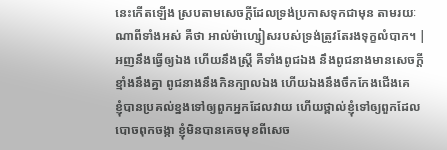នេះកើតឡើង ស្របតាមសេចក្ដីដែលទ្រង់ប្រកាសទុកជាមុន តាមរយៈណាពីទាំងអស់ គឺថា អាល់ម៉ាហ្សៀសរបស់ទ្រង់ត្រូវតែរងទុក្ខលំបាក។ |
អញនឹងធ្វើឲ្យឯង ហើយនឹងស្ត្រី គឺទាំងពូជឯង នឹងពូជនាងមានសេចក្ដីខ្មាំងនឹងគ្នា ពូជនាងនឹងកិនក្បាលឯង ហើយឯងនឹងចឹកកែងជើងគេ
ខ្ញុំបានប្រគល់ខ្នងទៅឲ្យពួកអ្នកដែលវាយ ហើយថ្ពាល់ខ្ញុំទៅឲ្យពួកដែលបោចពុកចង្កា ខ្ញុំមិនបានគេចមុខពីសេច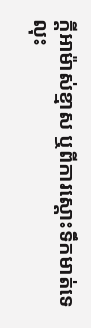ក្ដីអាម៉ាស់ខ្មាស ឬពីការស្តោះទឹកមាត់ទេ
លុះ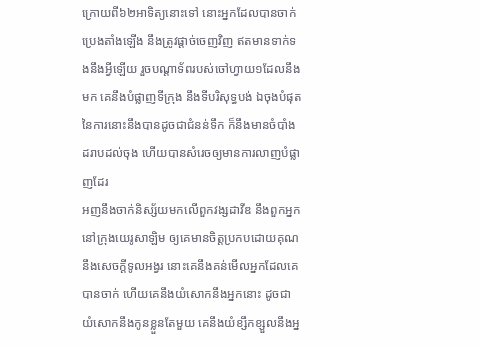ក្រោយពី៦២អាទិត្យនោះទៅ នោះអ្នកដែលបានចាក់ប្រេងតាំងឡើង នឹងត្រូវផ្តាច់ចេញវិញ ឥតមានទាក់ទងនឹងអ្វីឡើយ រួចបណ្តាទ័ពរបស់ចៅហ្វាយ១ដែលនឹងមក គេនឹងបំផ្លាញទីក្រុង នឹងទីបរិសុទ្ធបង់ ឯចុងបំផុតនៃការនោះនឹងបានដូចជាជំនន់ទឹក ក៏នឹងមានចំបាំងដរាបដល់ចុង ហើយបានសំរេចឲ្យមានការលាញបំផ្លាញដែរ
អញនឹងចាក់និស្ស័យមកលើពួកវង្សដាវីឌ នឹងពួកអ្នកនៅក្រុងយេរូសាឡិម ឲ្យគេមានចិត្តប្រកបដោយគុណ នឹងសេចក្ដីទូលអង្វរ នោះគេនឹងគន់មើលអ្នកដែលគេបានចាក់ ហើយគេនឹងយំសោកនឹងអ្នកនោះ ដូចជាយំសោកនឹងកូនខ្លួនតែមួយ គេនឹងយំខ្សឹកខ្សួលនឹងអ្ន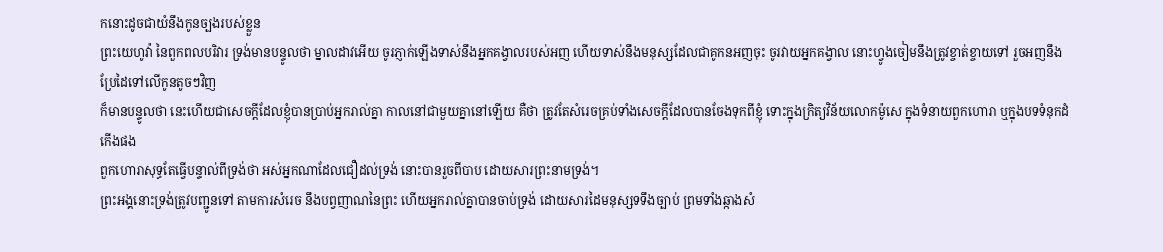កនោះដូចជាយំនឹងកូនច្បងរបស់ខ្លួន
ព្រះយេហូវ៉ា នៃពួកពលបរិវារ ទ្រង់មានបន្ទូលថា ម្នាលដាវអើយ ចូរភ្ញាក់ឡើងទាស់នឹងអ្នកគង្វាលរបស់អញ ហើយទាស់នឹងមនុស្សដែលជាគូកនអញចុះ ចូរវាយអ្នកគង្វាល នោះហ្វូងចៀមនឹងត្រូវខ្ចាត់ខ្ចាយទៅ រួចអញនឹងប្រែដៃទៅលើកូនតូចៗវិញ
ក៏មានបន្ទូលថា នេះហើយជាសេចក្ដីដែលខ្ញុំបានប្រាប់អ្នករាល់គ្នា កាលនៅជាមួយគ្នានៅឡើយ គឺថា ត្រូវតែសំរេចគ្រប់ទាំងសេចក្ដីដែលបានចែងទុកពីខ្ញុំ ទោះក្នុងក្រិត្យវិន័យលោកម៉ូសេ ក្នុងទំនាយពួកហោរា ឬក្នុងបទទំនុកដំកើងផង
ពួកហោរាសុទ្ធតែធ្វើបន្ទាល់ពីទ្រង់ថា អស់អ្នកណាដែលជឿដល់ទ្រង់ នោះបានរួចពីបាប ដោយសារព្រះនាមទ្រង់។
ព្រះអង្គនោះទ្រង់ត្រូវបញ្ជូនទៅ តាមការសំរេច នឹងបព្វញាណនៃព្រះ ហើយអ្នករាល់គ្នាបានចាប់ទ្រង់ ដោយសារដៃមនុស្សទទឹងច្បាប់ ព្រមទាំងឆ្កាងសំ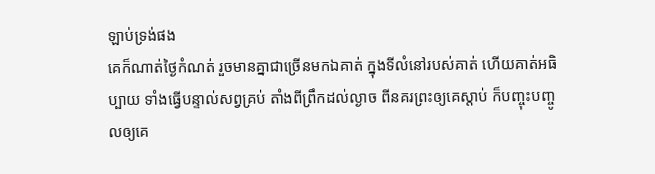ឡាប់ទ្រង់ផង
គេក៏ណាត់ថ្ងៃកំណត់ រួចមានគ្នាជាច្រើនមកឯគាត់ ក្នុងទីលំនៅរបស់គាត់ ហើយគាត់អធិប្បាយ ទាំងធ្វើបន្ទាល់សព្វគ្រប់ តាំងពីព្រឹកដល់ល្ងាច ពីនគរព្រះឲ្យគេស្តាប់ ក៏បញ្ចុះបញ្ចូលឲ្យគេ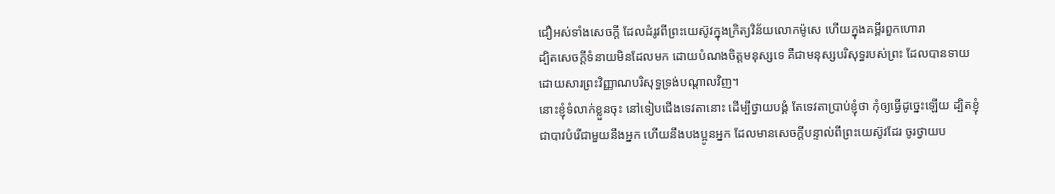ជឿអស់ទាំងសេចក្ដី ដែលដំរូវពីព្រះយេស៊ូវក្នុងក្រិត្យវិន័យលោកម៉ូសេ ហើយក្នុងគម្ពីរពួកហោរា
ដ្បិតសេចក្ដីទំនាយមិនដែលមក ដោយបំណងចិត្តមនុស្សទេ គឺជាមនុស្សបរិសុទ្ធរបស់ព្រះ ដែលបានទាយ ដោយសារព្រះវិញ្ញាណបរិសុទ្ធទ្រង់បណ្តាលវិញ។
នោះខ្ញុំទំលាក់ខ្លួនចុះ នៅទៀបជើងទេវតានោះ ដើម្បីថ្វាយបង្គំ តែទេវតាប្រាប់ខ្ញុំថា កុំឲ្យធ្វើដូច្នេះឡើយ ដ្បិតខ្ញុំជាបាវបំរើជាមួយនឹងអ្នក ហើយនឹងបងប្អូនអ្នក ដែលមានសេចក្ដីបន្ទាល់ពីព្រះយេស៊ូវដែរ ចូរថ្វាយប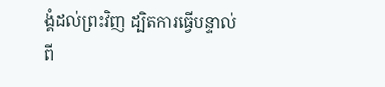ង្គំដល់ព្រះវិញ ដ្បិតការធ្វើបន្ទាល់ពី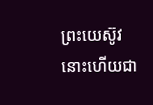ព្រះយេស៊ូវ នោះហើយជា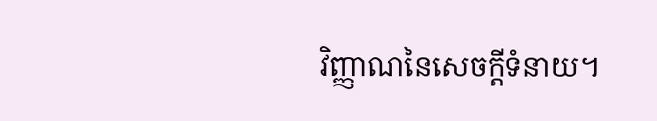វិញ្ញាណនៃសេចក្ដីទំនាយ។